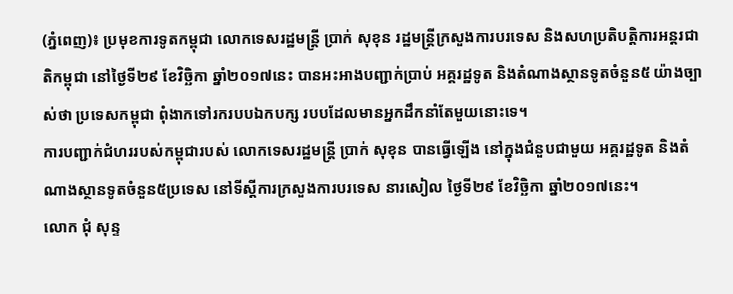(ភ្នំពេញ)៖ ប្រមុខការទូតកម្ពុជា លោកទេសរដ្ឋមន្រ្តី ប្រាក់ សុខុន រដ្ឋមន្រ្តីក្រសួងការបរទេស និងសហប្រតិបត្តិការអន្តរជាតិកម្ពុជា នៅថ្ងៃទី២៩ ខែវិច្ឆិកា ឆ្នាំ២០១៧នេះ បានអះអាងបញ្ជាក់ប្រាប់ អគ្គរដ្ឋទូត និងតំណាងស្ថានទូតចំនួន៥ យ៉ាងច្បាស់ថា ប្រទេសកម្ពុជា ពុំងាកទៅរករបបឯកបក្ស របបដែលមានអ្នកដឹកនាំតែមួយនោះទេ។
ការបញ្ជាក់ជំហររបស់កម្ពុជារបស់ លោកទេសរដ្ឋមន្រ្តី ប្រាក់ សុខុន បានធ្វើឡើង នៅក្នុងជំនួបជាមួយ អគ្គរដ្ឋទូត និងតំណាងស្ថានទូតចំនួន៥ប្រទេស នៅទីស្តីការក្រសួងការបរទេស នារសៀល ថ្ងៃទី២៩ ខែវិច្ឆិកា ឆ្នាំ២០១៧នេះ។
លោក ជុំ សុន្ទ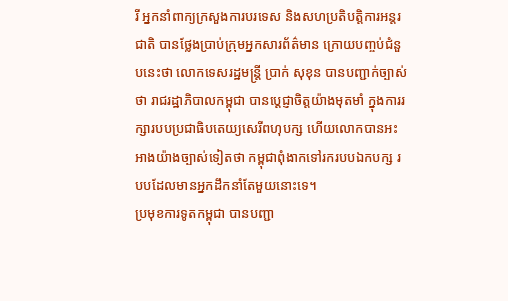រី អ្នកនាំពាក្យក្រសួងការបរទេស និងសហប្រតិបត្តិការអន្តរជាតិ បានថ្លែងប្រាប់ក្រុមអ្នកសារព័ត៌មាន ក្រោយបញ្ចប់ជំនួបនេះថា លោកទេសរដ្ឋមន្រ្តី ប្រាក់ សុខុន បានបញ្ជាក់ច្បាស់ថា រាជរដ្ឋាភិបាលកម្ពុជា បានបេ្ដជ្ញាចិត្តយ៉ាងមុតមាំ ក្នុងការរក្សារបបប្រជាធិបតេយ្យសេរីពហុបក្ស ហើយលោកបានអះអាងយ៉ាងច្បាស់ទៀតថា កម្ពុជាពុំងាកទៅរករបបឯកបក្ស របបដែលមានអ្នកដឹកនាំតែមួយនោះទេ។
ប្រមុខការទូតកម្ពុជា បានបញ្ជា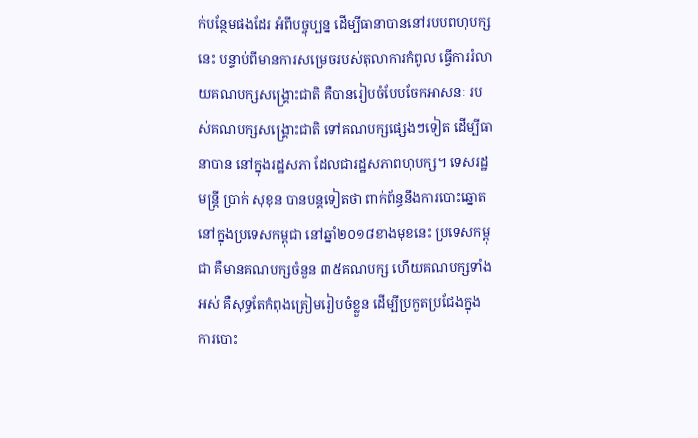ក់បន្ថែមផងដែរ អំពីបច្ចុប្បន្ន ដើម្បីធានាបាននៅរបបពហុបក្សនេះ បន្ទាប់ពីមានការសម្រេចរបស់តុលាការកំពូល ធ្វើការរំលាយគណបក្សសង្គ្រោះជាតិ គឺបានរៀបចំបែបចែកអាសនៈ របស់គណបក្សសង្គ្រោះជាតិ ទៅគណបក្សផ្សេងៗទៀត ដើម្បីធានាបាន នៅក្នុងរដ្ឋសភា ដែលជារដ្ឋសភាពហុបក្ស។ ទេសរដ្ឋមន្រ្តី ប្រាក់ សុខុន បានបន្ដទៀតថា ពាក់ព័ន្ធនឹងការបោះឆ្នោតនៅក្នុងប្រទេសកម្ពុជា នៅឆ្នាំ២០១៨ខាងមុខនេះ ប្រទេសកម្ពុជា គឺមានគណបក្សចំនួន ៣៥គណបក្ស ហើយគណបក្សទាំងអស់ គឺសុទ្ធតែកំពុងត្រៀមរៀបចំខ្លួន ដើម្បីប្រកួតប្រជែងក្នុងការបោះ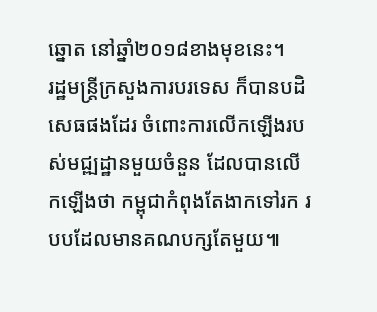ឆ្នោត នៅឆ្នាំ២០១៨ខាងមុខនេះ។
រដ្ឋមន្រ្តីក្រសួងការបរទេស ក៏បានបដិសេធផងដែរ ចំពោះការលើកឡើងរបស់មជ្ឍដ្ឋានមួយចំនួន ដែលបានលើកឡើងថា កម្ពុជាកំពុងតែងាកទៅរក របបដែលមានគណបក្សតែមួយ៕